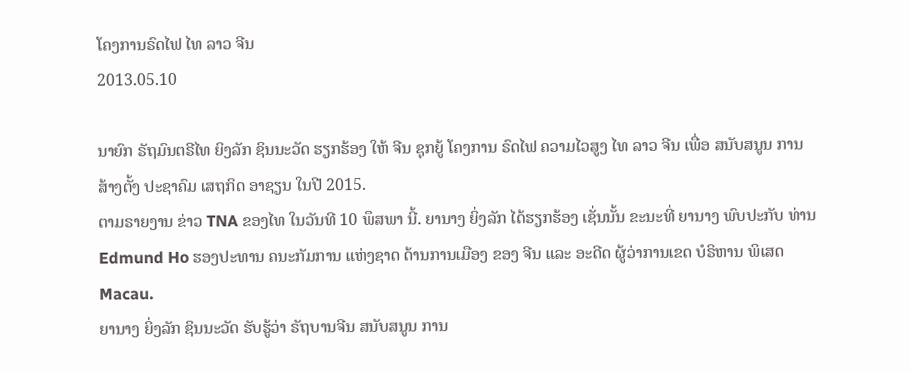ໂຄງການຣົດໄຟ ໄທ ລາວ ຈີນ
2013.05.10

ນາຍົກ ຣັຖມົນຕຣີໄທ ຍິງລັກ ຊິນນະວັດ ຮຽກຮ້ອງ ໃຫ້ ຈີນ ຊຸກຍູ້ ໂຄງການ ຣົດໄຟ ຄວາມໄວສູງ ໄທ ລາວ ຈີນ ເພື່ອ ສນັບສນູນ ການສ້າງຕັ້ງ ປະຊາຄົມ ເສຖກິດ ອາຊຽນ ໃນປີ 2015.
ຕາມຣາຍງານ ຂ່າວ TNA ຂອງໄທ ໃນວັນທີ 10 ພຶສພາ ນີ້. ຍານາງ ຍິ່ງລັກ ໄດ້ຮຽກຮ້ອງ ເຊັ່ນນັ້ນ ຂະນະທີ່ ຍານາງ ພົບປະກັບ ທ່ານ Edmund Ho ຮອງປະທານ ຄນະກັມການ ແຫ່ງຊາດ ດ້ານການເມືອງ ຂອງ ຈີນ ແລະ ອະດີດ ຜູ້ວ່າການເຂດ ບໍຣິຫານ ພິເສດ Macau.
ຍານາງ ຍິ່ງລັກ ຊິນນະວັດ ຮັບຮູ້ວ່າ ຣັຖບານຈີນ ສນັບສນູນ ການ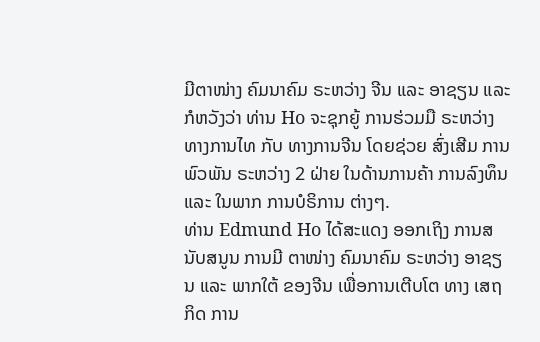ມີຕາໜ່າງ ຄົມນາຄົມ ຣະຫວ່າງ ຈີນ ແລະ ອາຊຽນ ແລະ ກໍຫວັງວ່າ ທ່ານ Ho ຈະຊຸກຍູ້ ການຮ່ວມມື ຣະຫວ່າງ ທາງການໄທ ກັບ ທາງການຈີນ ໂດຍຊ່ວຍ ສົ່ງເສີມ ການພົວພັນ ຣະຫວ່າງ 2 ຝ່າຍ ໃນດ້ານການຄ້າ ການລົງທຶນ ແລະ ໃນພາກ ການບໍຣິການ ຕ່າງໆ.
ທ່ານ Edmund Ho ໄດ້ສະແດງ ອອກເຖິງ ການສນັບສນູນ ການມີ ຕາໜ່າງ ຄົມນາຄົມ ຣະຫວ່າງ ອາຊຽນ ແລະ ພາກໃຕ້ ຂອງຈີນ ເພື່ອການເຕີບໂຕ ທາງ ເສຖກິດ ການ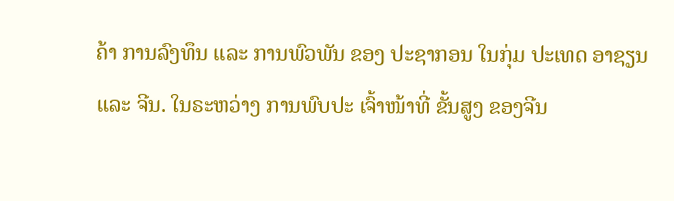ຄ້າ ການລົງທຶນ ແລະ ການພົວພັນ ຂອງ ປະຊາກອນ ໃນກຸ່ມ ປະເທດ ອາຊຽນ ແລະ ຈີນ. ໃນຣະຫວ່າງ ການພົບປະ ເຈົ້າໜ້າທີ່ ຂັ້ນສູງ ຂອງຈີນ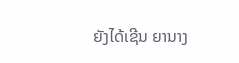ຍັງໄດ້ເຊີນ ຍານາງ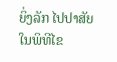ຍິ່ງລັກ ໄປປາສັຍ ໃນພິທີໄຂ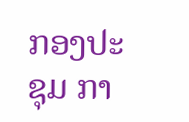ກອງປະຊຸມ ກາ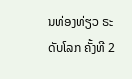ນທ່ອງທ່ຽວ ຣະດັບໂລກ ຄັ້ງທີ 2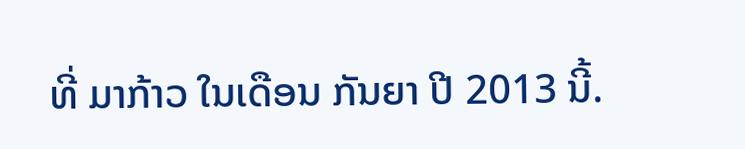ທີ່ ມາກ້າວ ໃນເດືອນ ກັນຍາ ປີ 2013 ນີ້.